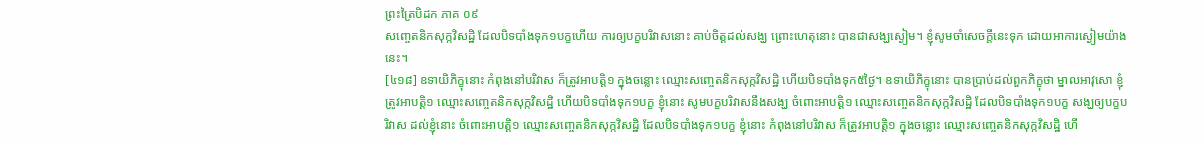ព្រះត្រៃបិដក ភាគ ០៩
សញ្ចេតនិកសុក្កវិសដ្ឋិ ដែលបិទបាំងទុក១បក្ខហើយ ការឲ្យបក្ខបរិវាសនោះ គាប់ចិត្តដល់សង្ឃ ព្រោះហេតុនោះ បានជាសង្ឃស្ងៀម។ ខ្ញុំសូមចាំសេចក្តីនេះទុក ដោយអាការស្ងៀមយ៉ាងនេះ។
[៤១៨] ឧទាយិភិក្ខុនោះ កំពុងនៅបរិវាស ក៏ត្រូវអាបត្តិ១ ក្នុងចន្លោះ ឈ្មោះសញ្ចេតនិកសុក្កវិសដ្ឋិ ហើយបិទបាំងទុក៥ថ្ងៃ។ ឧទាយិភិក្ខុនោះ បានប្រាប់ដល់ពួកភិក្ខុថា ម្នាលអាវុសោ ខ្ញុំត្រូវអាបត្តិ១ ឈ្មោះសញ្ចេតនិកសុក្កវិសដ្ឋិ ហើយបិទបាំងទុក១បក្ខ ខ្ញុំនោះ សូមបក្ខបរិវាសនឹងសង្ឃ ចំពោះអាបត្តិ១ ឈ្មោះសញ្ចេតនិកសុក្កវិសដ្ឋិ ដែលបិទបាំងទុក១បក្ខ សង្ឃឲ្យបក្ខបរិវាស ដល់ខ្ញុំនោះ ចំពោះអាបត្តិ១ ឈ្មោះសញ្ចេតនិកសុក្កវិសដ្ឋិ ដែលបិទបាំងទុក១បក្ខ ខ្ញុំនោះ កំពុងនៅបរិវាស ក៏ត្រូវអាបត្តិ១ ក្នុងចន្លោះ ឈ្មោះសញ្ចេតនិកសុក្កវិសដ្ឋិ ហើ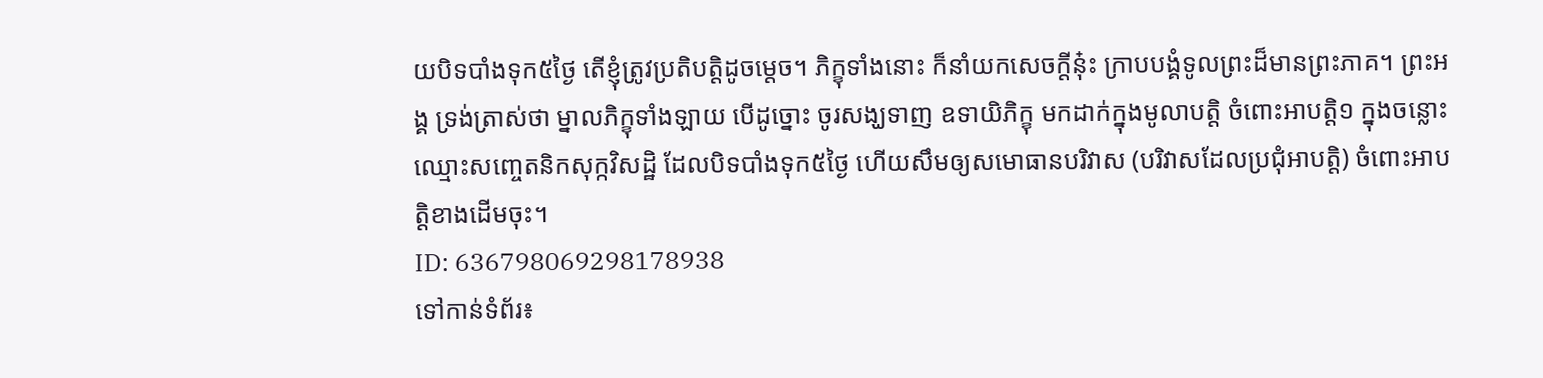យបិទបាំងទុក៥ថ្ងៃ តើខ្ញុំត្រូវប្រតិបត្តិដូចម្តេច។ ភិក្ខុទាំងនោះ ក៏នាំយកសេចក្តីនុ៎ះ ក្រាបបង្គំទូលព្រះដ៏មានព្រះភាគ។ ព្រះអង្គ ទ្រង់ត្រាស់ថា ម្នាលភិក្ខុទាំងឡាយ បើដូច្នោះ ចូរសង្ឃទាញ ឧទាយិភិក្ខុ មកដាក់ក្នុងមូលាបត្តិ ចំពោះអាបត្តិ១ ក្នុងចន្លោះ ឈ្មោះសញ្ចេតនិកសុក្កវិសដ្ឋិ ដែលបិទបាំងទុក៥ថ្ងៃ ហើយសឹមឲ្យសមោធានបរិវាស (បរិវាសដែលប្រជុំអាបត្តិ) ចំពោះអាបត្តិខាងដើមចុះ។
ID: 636798069298178938
ទៅកាន់ទំព័រ៖